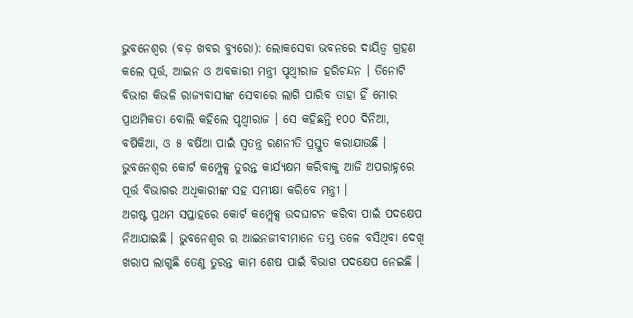ଭୁବନେଶ୍ୱର (ବଡ଼ ଖବର ବ୍ୟୁରୋ): ଲୋକସେବା ଭବନରେ ଦାୟିତ୍ୱ ଗ୍ରହଣ କଲେ ପୂର୍ତ୍ତ, ଆଇନ ଓ ଅବକାରୀ ମନ୍ତ୍ରୀ ପୃଥ୍ୱୀରାଜ ହରିଚନ୍ଦନ । ତିନୋଟି ବିଭାଗ କିଭଳି ରାଜ୍ୟବାସୀଙ୍କ ସେବାରେ ଲାଗି ପାରିବ ତାହା ହିଁ ମୋର ପ୍ରାଥମିକତା ବୋଲି କହିଲେ ପୃଥ୍ୱୀରାଜ । ସେ କହିଛନ୍ତି ୧୦୦ ଦିନିଆ, ବର୍ଷିକିଆ, ଓ ୫ ବର୍ଷିଆ ପାଇଁ ସ୍ୱତନ୍ତ୍ର ରଣନୀତି ପ୍ରସ୍ତୁତ କରାଯାଉଛି । ଭୁବନେଶ୍ୱର କୋର୍ଟ କମ୍ପ୍ଲେକ୍ସ ତୁରନ୍ତ କାର୍ଯ୍ୟକ୍ଷମ କରିବାକୁ ଆଜି ଅପରାହ୍ନରେ ପୂର୍ତ୍ତ ବିଭାଗର ଅଧିକାରୀଙ୍କ ସହ ସମୀକ୍ଷା କରିବେ ମନ୍ତ୍ରୀ ।
ଅଗଷ୍ଟ ପ୍ରଥମ ସପ୍ତାହରେ କୋର୍ଟ କମ୍ପ୍ଲେକ୍ସ ଉଦଘାଟନ କରିବା ପାଇଁ ପଦକ୍ଷେପ ନିଆଯାଇଛି । ଭୁବନେଶ୍ୱର ର ଆଇନଜୀବୀମାନେ ତମ୍ଭୁ ତଳେ ବସିଥିବା ଦେଖି ଖରାପ ଲାଗୁଛି ତେଣୁ ତୁରନ୍ତ କାମ ଶେଷ ପାଇଁ ବିଭାଗ ପଦକ୍ଷେପ ନେଇଛି ।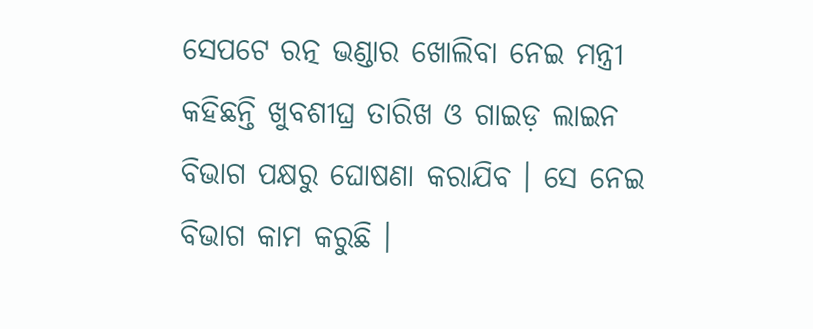ସେପଟେ ରତ୍ନ ଭଣ୍ଡାର ଖୋଲିବା ନେଇ ମନ୍ତ୍ରୀ କହିଛନ୍ତି ଖୁବଶୀଘ୍ର ତାରିଖ ଓ ଗାଇଡ଼ ଲାଇନ ବିଭାଗ ପକ୍ଷରୁ ଘୋଷଣା କରାଯିବ । ସେ ନେଇ ବିଭାଗ କାମ କରୁଛି ।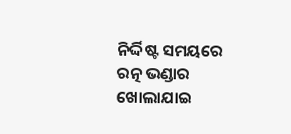ନିର୍ଦ୍ଦିଷ୍ଟ ସମୟରେ ରତ୍ନ ଭଣ୍ଡାର ଖୋଲାଯାଇ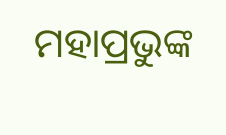ମହାପ୍ରଭୁଙ୍କ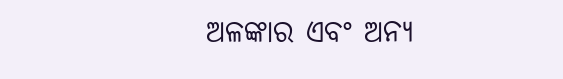ଅଳଙ୍କାର ଏବଂ ଅନ୍ୟ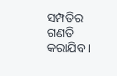ସମ୍ପତିର ଗଣତି କରାଯିବ ।